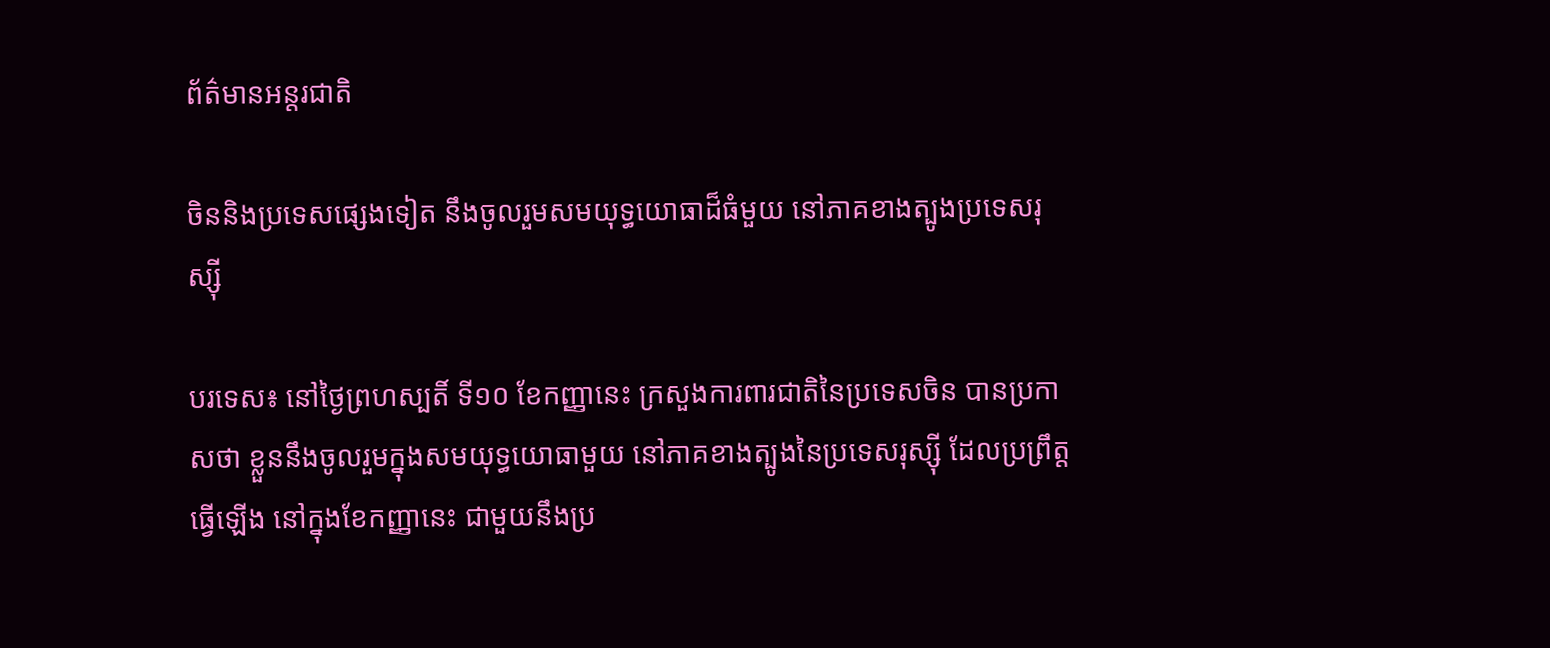ព័ត៌មានអន្តរជាតិ

ចិននិងប្រទេសផ្សេងទៀត នឹងចូលរួមសមយុទ្ធយោធាដ៏ធំមួយ នៅភាគខាងត្បូងប្រទេសរុស្ស៊ី

បរទេស៖ នៅថ្ងៃព្រហស្បតិ៍ ទី១០ ខែកញ្ញានេះ ក្រសួងការពារជាតិនៃប្រទេសចិន បានប្រកាសថា ខ្លួននឹងចូលរួមក្នុងសមយុទ្ធយោធាមួយ នៅភាគខាងត្បូងនៃប្រទេសរុស្ស៊ី ដែលប្រព្រឹត្តធ្វើឡើង នៅក្នុងខែកញ្ញានេះ ជាមួយនឹងប្រ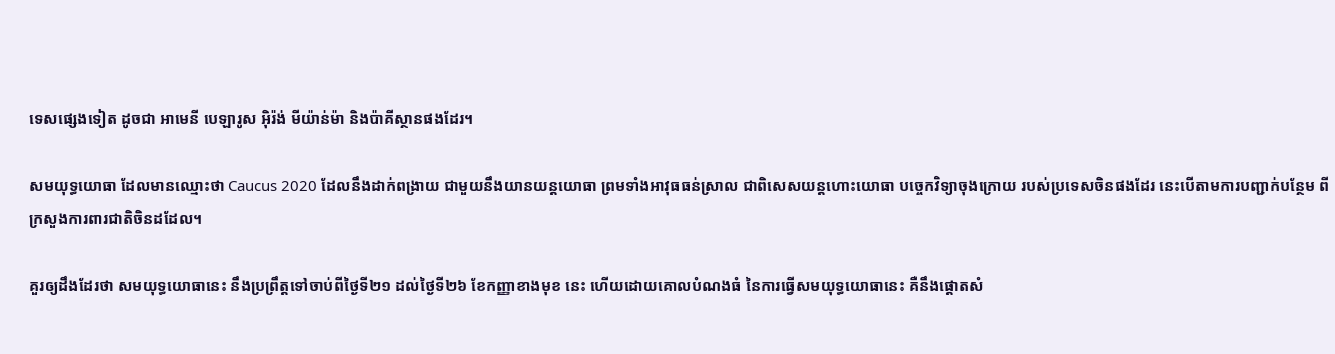ទេសផ្សេងទៀត ដូចជា អាមេនី បេឡារូស អ៊ិរ៉ង់ មីយ៉ាន់ម៉ា និងប៉ាគីស្ថានផងដែរ។

សមយុទ្ធយោធា ដែលមានឈ្មោះថា Caucus 2020 ដែលនឹងដាក់ពង្រាយ ជាមួយនឹងយានយន្តយោធា ព្រមទាំងអាវុធធន់ស្រាល ជាពិសេសយន្តហោះយោធា បច្ចេកវិទ្យាចុងក្រោយ របស់ប្រទេសចិនផងដែរ នេះបើតាមការបញ្ជាក់បន្ថែម ពីក្រសួងការពារជាតិចិនដដែល។

គួរឲ្យដឹងដែរថា សមយុទ្ធយោធានេះ នឹងប្រព្រឹត្តទៅចាប់ពីថ្ងៃទី២១ ដល់ថ្ងៃទី២៦ ខែកញ្ញាខាងមុខ នេះ ហើយដោយគោលបំណងធំ នៃការធ្វើសមយុទ្ធយោធានេះ គឺនឹងផ្តោតសំ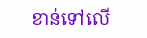ខាន់ទៅលើ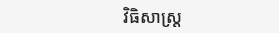វិធិសាស្ត្រ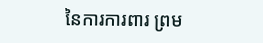នៃការការពារ ព្រម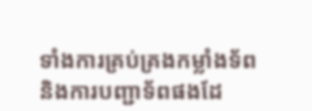ទាំងការគ្រប់គ្រងកម្លាំងទ័ព និងការបញ្ជាទ័ពផងដែ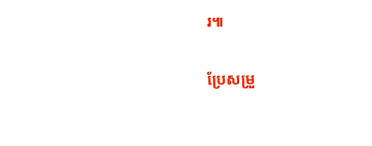រ៕

ប្រែសម្រួ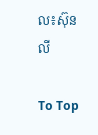ល៖ស៊ុនលី

To Top